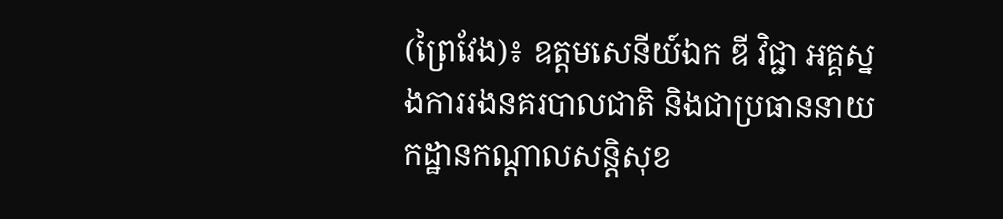(ព្រៃវែង)៖ ឧត្តមសេនីយ៍ឯក ឌី វិជ្ជា អគ្គស្នងការរងនគរបាលជាតិ និងជាប្រធាននាយកដ្ឋានកណ្តាលសន្តិសុខ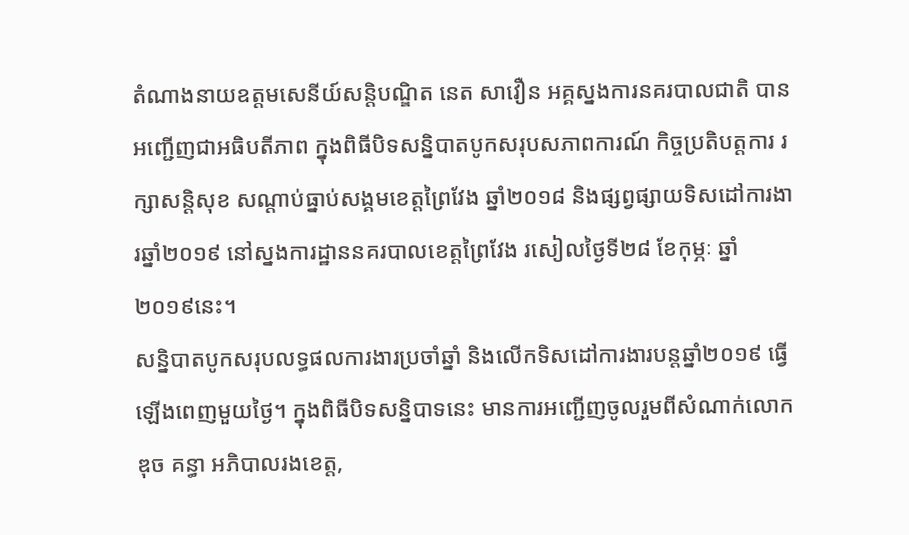តំណាងនាយឧត្តមសេនីយ៍សន្តិបណ្ឌិត នេត សាវឿន អគ្គស្នងការនគរបាលជាតិ បានអញ្ជើញជាអធិបតីភាព ក្នុងពិធីបិទសន្និបាតបូកសរុបសភាពការណ៍ កិច្ចប្រតិបត្តការ រក្សាសន្តិសុខ សណ្តាប់ធ្នាប់សង្គមខេត្តព្រៃវែង ឆ្នាំ២០១៨ និងផ្សព្វផ្សាយទិសដៅការងារឆ្នាំ២០១៩ នៅស្នងការដ្ឋាននគរបាលខេត្តព្រៃវែង រសៀលថ្ងៃទី២៨ ខែកុម្ភៈ ឆ្នាំ២០១៩នេះ។
សន្និបាតបូកសរុបលទ្ធផលការងារប្រចាំឆ្នាំ និងលើកទិសដៅការងារបន្តឆ្នាំ២០១៩ ធ្វើឡើងពេញមួយថ្ងៃ។ ក្នុងពិធីបិទសន្និបាទនេះ មានការអញ្ជើញចូលរួមពីសំណាក់លោក ឌុច គន្ធា អភិបាលរងខេត្ត,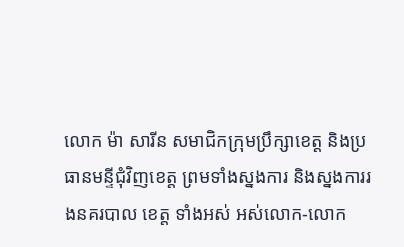លោក ម៉ា សារីន សមាជិកក្រុមប្រឹក្សាខេត្ត និងប្រធានមន្ទីជុំវិញខេត្ត ព្រមទាំងស្នងការ និងស្នងការរងនគរបាល ខេត្ត ទាំងអស់ អស់លោក-លោក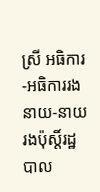ស្រី អធិការ-អធិការរង នាយ-នាយរងប៉ុស្តិ៍រដ្ឋបាល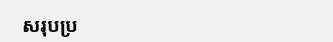សរុបប្រ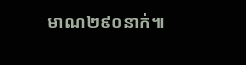មាណ២៩០នាក់៕